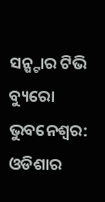ସନ୍ଷ୍ଟାର ଟିଭି ବ୍ୟୁରୋ
ଭୁବନେଶ୍ୱର: ଓଡିଶାର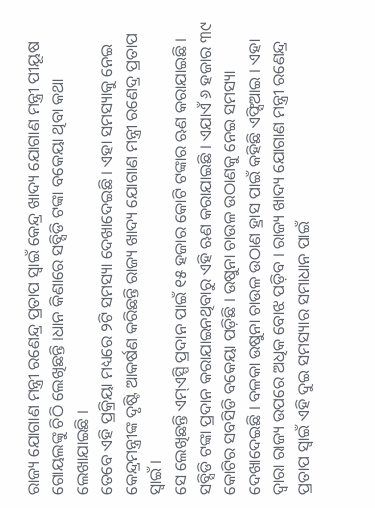ରାଜ୍ୟ ଯୋଗାଣ ମନ୍ତ୍ରୀ ରଣେନ୍ଦ୍ର ପ୍ରତାପ ସ୍ୱାଇଁ କେନ୍ଦ୍ର ଖାଦ୍ୟ ଯୋଗାଣ ମନ୍ତ୍ରୀ ପୀୟୂଷ ଗୋୟଲଙ୍କୁ ଚିଠି ଲେଖିଛନ୍ତି ।ଧାନ କିଣାରେ ସବ୍ସିଡି ଟଙ୍କା ବକେୟା ଥିବା କଥା ଲେଖାଯାଇଛି ।
ତେବେ ଏହି ପ୍ରକ୍ରିୟା ମଧ୍ୟରେ ୨ଟି ସମସ୍ୟା ଦେଖାଦେଇଛି । ଏହା ସମସ୍ୟାକୁ ନେଇ କେନ୍ଦ୍ରମନ୍ତ୍ରୀଙ୍କ ଦୃଷ୍ଟି ଆକର୍ଷଣ କରିଛନ୍ତି ରାଜ୍ୟ ଖାଦ୍ୟ ଯୋଗାଣ ମନ୍ତ୍ରୀ ରଣେଦ୍ର ପ୍ରତାପ ସ୍ୱାଇଁ ।
ସେ ଲେଖିଛନ୍ତି ଏମ୍ଏସ୍ପି ପ୍ରଦାନ ପାଇଁ ୧୫ ହଜାର କୋଟି ଟଙ୍କାର ଋଣ କରାଯାଇଛି । ସବ୍ସିଡି ଟଙ୍କା ପ୍ରଦାନ କରାଯାଇନଥିବାରୁ ଏହି ଋଣ କରାଯାଇଛି । ଏଯାଏଁ ୬ ହଜାର ୩୯ କୋଟିର ସବସିଡି ବକେୟା ପଡ଼ିଛି । ଉଷୁନା ଚାଉଳ ଉଠାଣକୁ ନେଇ ସମସ୍ୟା ଦେଖାଦେଇଛି । ବଳକା ଉଷୁନା ଚାଉଳ ଉଠାଣ ହ୍ରାସ ପାଇଁ କହିଛି ଏଫ୍ସିଆଇ । ଏହା ଦ୍ୱାରା ରାଜ୍ୟ ଉପରେ ଅଧିକ ବୋଝ ପଡ଼ିବ । ରାଜ୍ୟ ଖାଦ୍ୟ ଯୋଗାଣ ମନ୍ତ୍ରୀ ରଣେନ୍ଦ୍ର ପ୍ରତାପ ସ୍ୱାଇଁ ଏହି ଦୁଇ ସମସ୍ୟାର ସମାଧାନ ପାଇଁ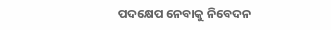ପଦକ୍ଷେପ ନେବାକୁ ନିବେଦନ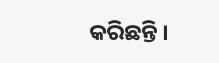କରିଛନ୍ତି ।